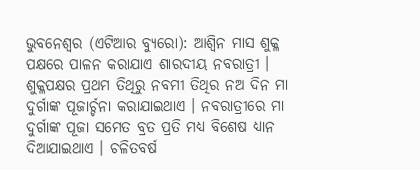ଭୁବନେଶ୍ୱର (ଏଟିଆର ବ୍ୟୁରୋ): ଆଶ୍ୱିନ ମାସ ଶୁକ୍ଳ ପକ୍ଷରେ ପାଳନ କରାଯାଏ ଶାରଦୀୟ ନବରାତ୍ରୀ । ଶୁକ୍ଳପକ୍ଷର ପ୍ରଥମ ତିଥିରୁ ନବମୀ ତିଥିର ନଅ ଦିନ ମା ଦୁର୍ଗାଙ୍କ ପୂଜାର୍ଚ୍ଚନା କରାଯାଇଥାଏ । ନବରାତ୍ରୀରେ ମା ଦୁର୍ଗାଙ୍କ ପୂଜା ସମେତ ବ୍ରତ ପ୍ରତି ମଧ୍ୟ ବିଶେଷ ଧ୍ୟାନ ଦିଆଯାଇଥାଏ । ଚଳିତବର୍ଷ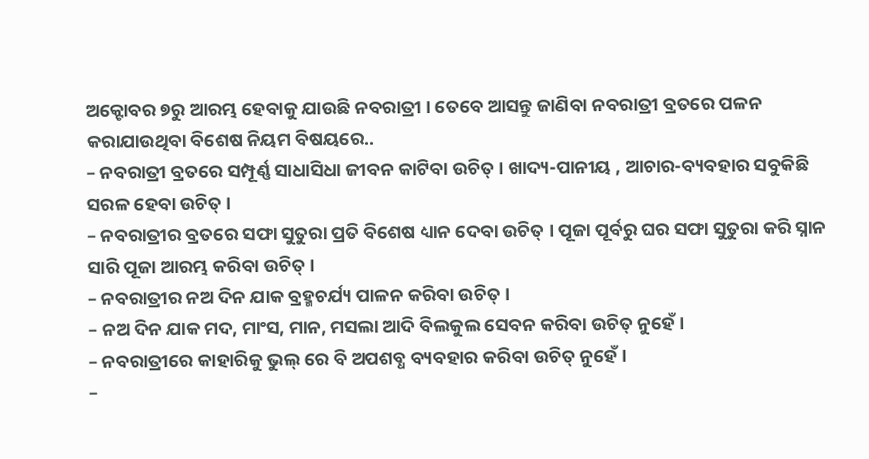ଅକ୍ଟୋବର ୭ରୁ ଆରମ୍ଭ ହେବାକୁ ଯାଉଛି ନବରାତ୍ରୀ । ତେବେ ଆସନ୍ତୁ ଜାଣିବା ନବରାତ୍ରୀ ବ୍ରତରେ ପଳନ କରାଯାଉଥିବା ବିଶେଷ ନିୟମ ବିଷୟରେ..
– ନବରାତ୍ରୀ ବ୍ରତରେ ସମ୍ପୂର୍ଣ୍ଣ ସାଧାସିଧା ଜୀବନ କାଟିବା ଉଚିତ୍ । ଖାଦ୍ୟ-ପାନୀୟ , ଆଚାର-ବ୍ୟବହାର ସବୁକିଛି ସରଳ ହେବା ଉଚିତ୍ ।
– ନବରାତ୍ରୀର ବ୍ରତରେ ସଫା ସୁତୁରା ପ୍ରତି ବିଶେଷ ଧ୍ୟାନ ଦେବା ଉଚିତ୍ । ପୂଜା ପୂର୍ବରୁ ଘର ସଫା ସୁତୁରା କରି ସ୍ନାନ ସାରି ପୂଜା ଆରମ୍ଭ କରିବା ଉଚିତ୍ ।
– ନବରାତ୍ରୀର ନଅ ଦିନ ଯାକ ବ୍ରହ୍ମଚର୍ଯ୍ୟ ପାଳନ କରିବା ଉଚିତ୍ ।
– ନଅ ଦିନ ଯାକ ମଦ, ମାଂସ, ମାନ, ମସଲା ଆଦି ବିଲକୁଲ ସେବନ କରିବା ଉଚିତ୍ ନୁହେଁ ।
– ନବରାତ୍ରୀରେ କାହାରିକୁ ଭୁଲ୍ ରେ ବି ଅପଶବ୍ଧ ବ୍ୟବହାର କରିବା ଉଚିତ୍ ନୁହେଁ ।
–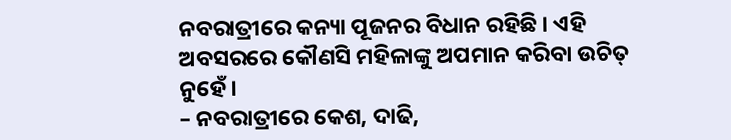ନବରାତ୍ରୀରେ କନ୍ୟା ପୂଜନର ବିଧାନ ରହିଛି । ଏହି ଅବସରରେ କୌଣସି ମହିଳାଙ୍କୁ ଅପମାନ କରିବା ଉଚିତ୍ ନୁହେଁ ।
– ନବରାତ୍ରୀରେ କେଶ, ଦାଢି,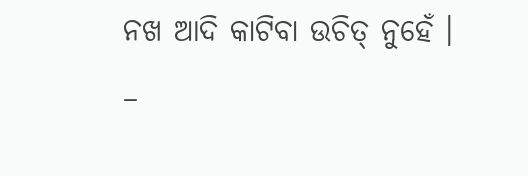ନଖ ଆଦି କାଟିବା ଉଚିତ୍ ନୁହେଁ ।
–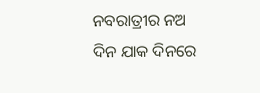ନବରାତ୍ରୀର ନଅ ଦିନ ଯାକ ଦିନରେ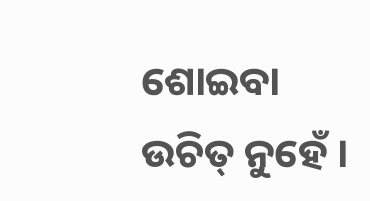ଶୋଇବା ଉଚିତ୍ ନୁହେଁ ।